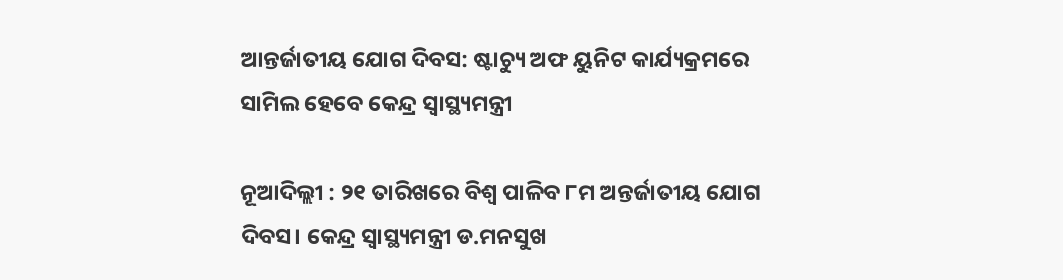ଆନ୍ତର୍ଜାତୀୟ ଯୋଗ ଦିବସ: ଷ୍ଟାଚ୍ୟୁ ଅଫ ୟୁନିଟ କାର୍ଯ୍ୟକ୍ରମରେ ସାମିଲ ହେବେ କେନ୍ଦ୍ର ସ୍ବାସ୍ଥ୍ୟମନ୍ତ୍ରୀ

ନୂଆଦିଲ୍ଲୀ : ୨୧ ତାରିଖରେ ବିଶ୍ବ ପାଳିବ ୮ମ ଅନ୍ତର୍ଜାତୀୟ ଯୋଗ ଦିବସ। କେନ୍ଦ୍ର ସ୍ବାସ୍ଥ୍ୟମନ୍ତ୍ରୀ ଡ.ମନସୁଖ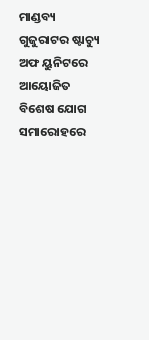ମାଣ୍ଡବ୍ୟ ଗୁଜୁରାଟର ଷ୍ଟାଚ୍ୟୁ ଅଫ ୟୁନିଟରେ ଆୟୋଜିତ ବିଶେଷ ଯୋଗ ସମାରୋହରେ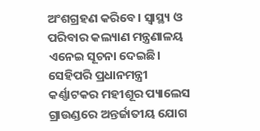ଅଂଶଗ୍ରହଣ କରିବେ। ସ୍ବାସ୍ଥ୍ୟ ଓ ପରିବାର କଲ୍ୟାଣ ମନ୍ତ୍ରଣାଳୟ ଏନେଇ ସୂଚନା ଦେଇଛି। ସେହିପରି ପ୍ରଧାନମନ୍ତ୍ରୀ କର୍ଣ୍ଣାଟକର ମହୀଶୂର ପ୍ୟାଲେସ ଗ୍ରାଉଣ୍ଡରେ ଅନ୍ତର୍ଜାତୀୟ ଯୋଗ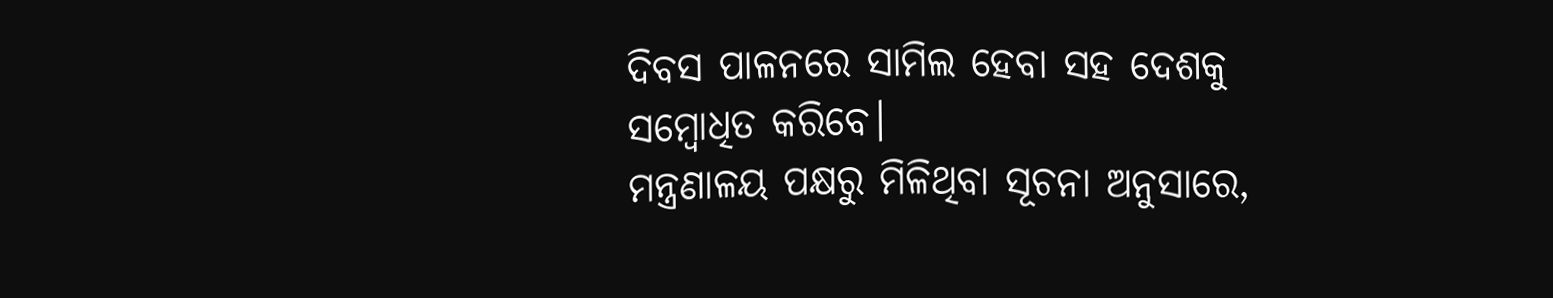ଦିବସ ପାଳନରେ ସାମିଲ ହେବା ସହ ଦେଶକୁ ସମ୍ବୋଧିତ କରିବେ।
ମନ୍ତ୍ରଣାଳୟ ପକ୍ଷରୁ ମିଳିଥିବା ସୂଚନା ଅନୁସାରେ,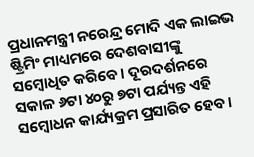ପ୍ରଧାନମନ୍ତ୍ରୀ ନରେନ୍ଦ୍ର ମୋଦି ଏକ ଲାଇଭ ଷ୍ଟ୍ରିମିଂ ମାଧ୍ୟମରେ ଦେଶବାସୀଙ୍କୁ ସମ୍ବୋଧିତ କରିବେ। ଦୂରଦର୍ଶନରେ ସକାଳ ୬ଟା ୪୦ରୁ ୭ଟା ପର୍ଯ୍ୟନ୍ତ ଏହି ସମ୍ବୋଧନ କାର୍ଯ୍ୟକ୍ରମ ପ୍ରସାରିତ ହେବ।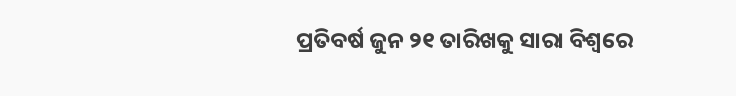ପ୍ରତିବର୍ଷ ଜୁନ ୨୧ ତାରିଖକୁ ସାରା ବିଶ୍ବରେ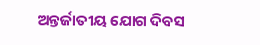ଅନ୍ତର୍ଜାତୀୟ ଯୋଗ ଦିବସ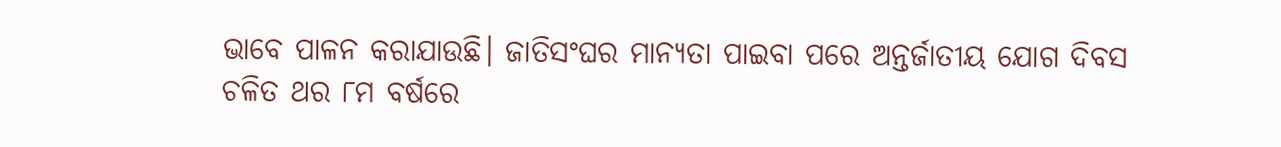ଭାବେ ପାଳନ କରାଯାଉଛି। ଜାତିସଂଘର ମାନ୍ୟତା ପାଇବା ପରେ ଅନ୍ତର୍ଜାତୀୟ ଯୋଗ ଦିବସ ଚଳିତ ଥର ୮ମ ବର୍ଷରେ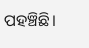ପହଞ୍ଚିଛି।